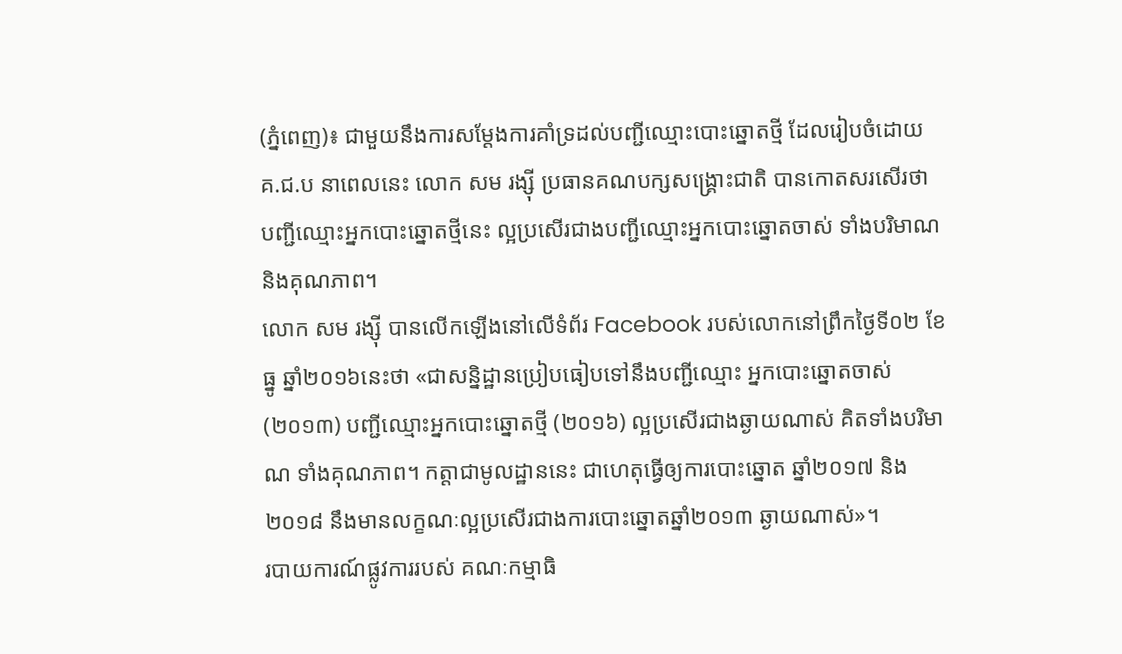(ភ្នំពេញ)៖ ជាមួយនឹងការសម្តែងការគាំទ្រដល់បញ្ជីឈ្មោះបោះឆ្នោតថ្មី ដែលរៀបចំដោយ គ.ជ.ប នាពេលនេះ លោក សម រង្ស៊ី ប្រធានគណបក្សសង្រ្គោះជាតិ បានកោតសរសើរថា បញ្ជីឈ្មោះអ្នកបោះឆ្នោតថ្មីនេះ ល្អប្រសើរជាងបញ្ជីឈ្មោះអ្នកបោះឆ្នោតចាស់ ទាំងបរិមាណ និងគុណភាព។
លោក សម រង្ស៊ី បានលើកឡើងនៅលើទំព័រ Facebook របស់លោកនៅព្រឹកថ្ងៃទី០២ ខែធ្នូ ឆ្នាំ២០១៦នេះថា «ជាសន្និដ្ឋានប្រៀបធៀបទៅនឹងបញ្ជីឈ្មោះ អ្នកបោះឆ្នោតចាស់ (២០១៣) បញ្ជីឈ្មោះអ្នកបោះឆ្នោតថ្មី (២០១៦) ល្អប្រសើរជាងឆ្ងាយណាស់ គិតទាំងបរិមាណ ទាំងគុណភាព។ កត្តាជាមូលដ្ឋាននេះ ជាហេតុធ្វើឲ្យការបោះឆ្នោត ឆ្នាំ២០១៧ និង ២០១៨ នឹងមានលក្ខណៈល្អប្រសើរជាងការបោះឆ្នោតឆ្នាំ២០១៣ ឆ្ងាយណាស់»។
របាយការណ៍ផ្លូវការរបស់ គណៈកម្មាធិ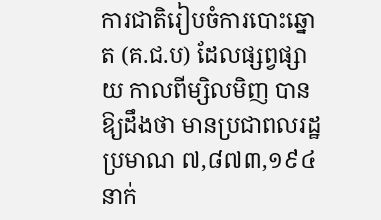ការជាតិរៀបចំការបោះឆ្នោត (គ.ជ.ប) ដែលផ្សព្វផ្សាយ កាលពីម្សិលមិញ បានឱ្យដឹងថា មានប្រជាពលរដ្ឋប្រមាណ ៧,៨៧៣,១៩៤នាក់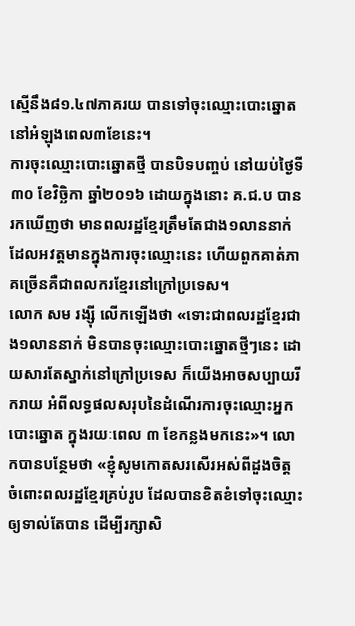ស្មើនឹង៨១.៤៧ភាគរយ បានទៅចុះឈ្មោះបោះឆ្នោត នៅអំឡុងពេល៣ខែនេះ។
ការចុះឈ្មោះបោះឆ្នោតថ្មី បានបិទបញ្ចប់ នៅយប់ថ្ងៃទី៣០ ខែវិច្ឆិកា ឆ្នាំ២០១៦ ដោយក្នុងនោះ គ.ជ.ប បានរកឃើញថា មានពលរដ្ឋខ្មែរត្រឹមតែជាង១លាននាក់ ដែលអវត្តមានក្នុងការចុះឈ្មោះនេះ ហើយពួកគាត់ភាគច្រើនគឺជាពលករខ្មែរនៅក្រៅប្រទេស។
លោក សម រង្ស៊ី លើកឡើងថា «ទោះជាពលរដ្ឋខ្មែរជាង១លាននាក់ មិនបានចុះឈ្មោះបោះឆ្នោតថ្មីៗនេះ ដោយសារតែស្នាក់នៅក្រៅប្រទេស ក៏យើងអាចសប្បាយរីករាយ អំពីលទ្ធផលសរុបនៃដំណើរការចុះឈ្មោះអ្នកបោះឆ្នោត ក្នុងរយៈពេល ៣ ខែកន្លងមកនេះ»។ លោកបានបន្ថែមថា «ខ្ញុំសូមកោតសរសើរអស់ពីដួងចិត្ត ចំពោះពលរដ្ឋខ្មែរគ្រប់រូប ដែលបានខិតខំទៅចុះឈ្មោះឲ្យទាល់តែបាន ដើម្បីរក្សាសិ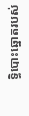ទ្ធិបោះឆ្នោតរបស់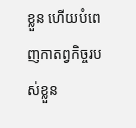ខ្លួន ហើយបំពេញកាតព្វកិច្ចរបស់ខ្លួន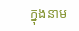ក្នុងនាម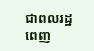ជាពលរដ្ឋពេញ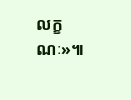លក្ខណៈ»៕